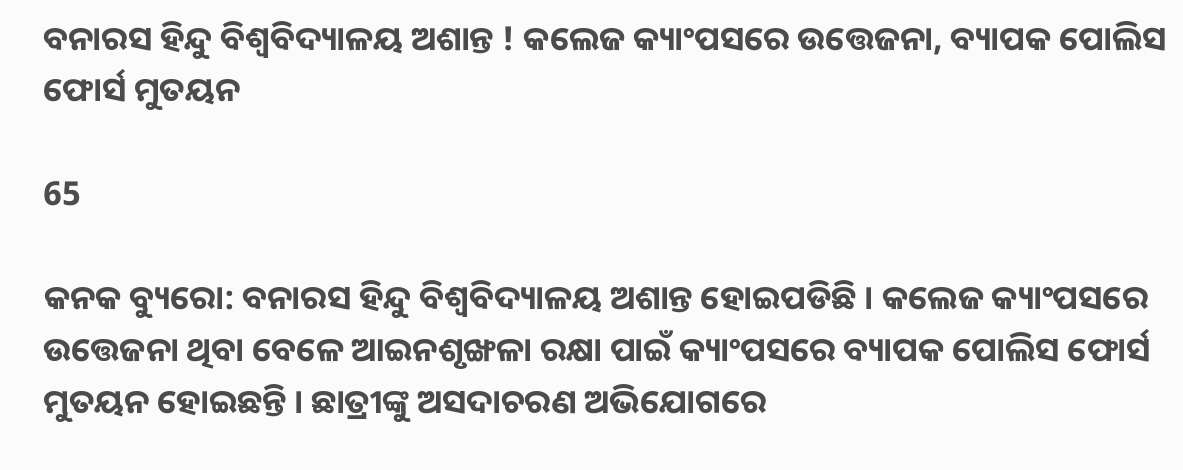ବନାରସ ହିନ୍ଦୁ ବିଶ୍ୱବିଦ୍ୟାଳୟ ଅଶାନ୍ତ ! କଲେଜ କ୍ୟାଂପସରେ ଉତ୍ତେଜନା, ବ୍ୟାପକ ପୋଲିସ ଫୋର୍ସ ମୁତୟନ

65

କନକ ବ୍ୟୁରୋ: ବନାରସ ହିନ୍ଦୁ ବିଶ୍ୱବିଦ୍ୟାଳୟ ଅଶାନ୍ତ ହୋଇପଡିଛି । କଲେଜ କ୍ୟାଂପସରେ ଉତ୍ତେଜନା ଥିବା ବେଳେ ଆଇନଶୃଙ୍ଖଳା ରକ୍ଷା ପାଇଁ କ୍ୟାଂପସରେ ବ୍ୟାପକ ପୋଲିସ ଫୋର୍ସ ମୁତୟନ ହୋଇଛନ୍ତି । ଛାତ୍ରୀଙ୍କୁ ଅସଦାଚରଣ ଅଭିଯୋଗରେ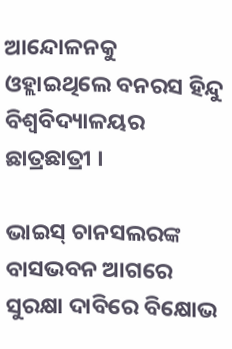ଆନ୍ଦୋଳନକୁ ଓହ୍ଲାଇଥିଲେ ବନରସ ହିନ୍ଦୁ ବିଶ୍ୱବିଦ୍ୟାଳୟର ଛାତ୍ରଛାତ୍ରୀ ।

ଭାଇସ୍ ଚାନସଲରଙ୍କ ବାସଭବନ ଆଗରେ ସୁରକ୍ଷା ଦାବିରେ ବିକ୍ଷୋଭ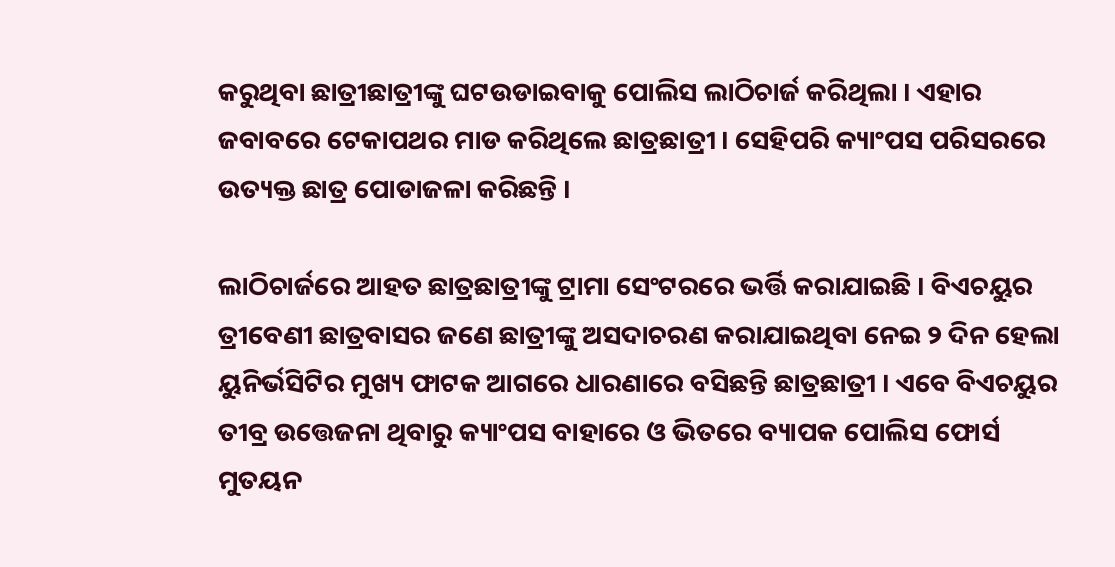କରୁଥିବା ଛାତ୍ରୀଛାତ୍ରୀଙ୍କୁ ଘଟଉଡାଇବାକୁ ପୋଲିସ ଲାଠିଚାର୍ଜ କରିଥିଲା । ଏହାର ଜବାବରେ ଟେକାପଥର ମାଡ କରିଥିଲେ ଛାତ୍ରଛାତ୍ରୀ । ସେହିପରି କ୍ୟାଂପସ ପରିସରରେ ଉତ୍ୟକ୍ତ ଛାତ୍ର ପୋଡାଜଳା କରିଛନ୍ତି ।

ଲାଠିଚାର୍ଜରେ ଆହତ ଛାତ୍ରଛାତ୍ରୀଙ୍କୁ ଟ୍ରାମା ସେଂଟରରେ ଭର୍ତ୍ତି କରାଯାଇଛି । ବିଏଚୟୁର ତ୍ରୀବେଣୀ ଛାତ୍ରବାସର ଜଣେ ଛାତ୍ରୀଙ୍କୁ ଅସଦାଚରଣ କରାଯାଇଥିବା ନେଇ ୨ ଦିନ ହେଲା ୟୁନିର୍ଭସିଟିର ମୁଖ୍ୟ ଫାଟକ ଆଗରେ ଧାରଣାରେ ବସିଛନ୍ତି ଛାତ୍ରଛାତ୍ରୀ । ଏବେ ବିଏଚୟୁର ତୀବ୍ର ଉତ୍ତେଜନା ଥିବାରୁ କ୍ୟାଂପସ ବାହାରେ ଓ ଭିତରେ ବ୍ୟାପକ ପୋଲିସ ଫୋର୍ସ ମୁତୟନ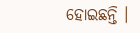ହୋଇଛନ୍ତି ।